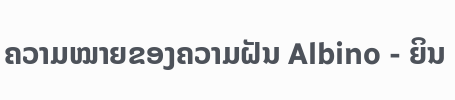ຄວາມໝາຍຂອງຄວາມຝັນ Albino - ຍິນ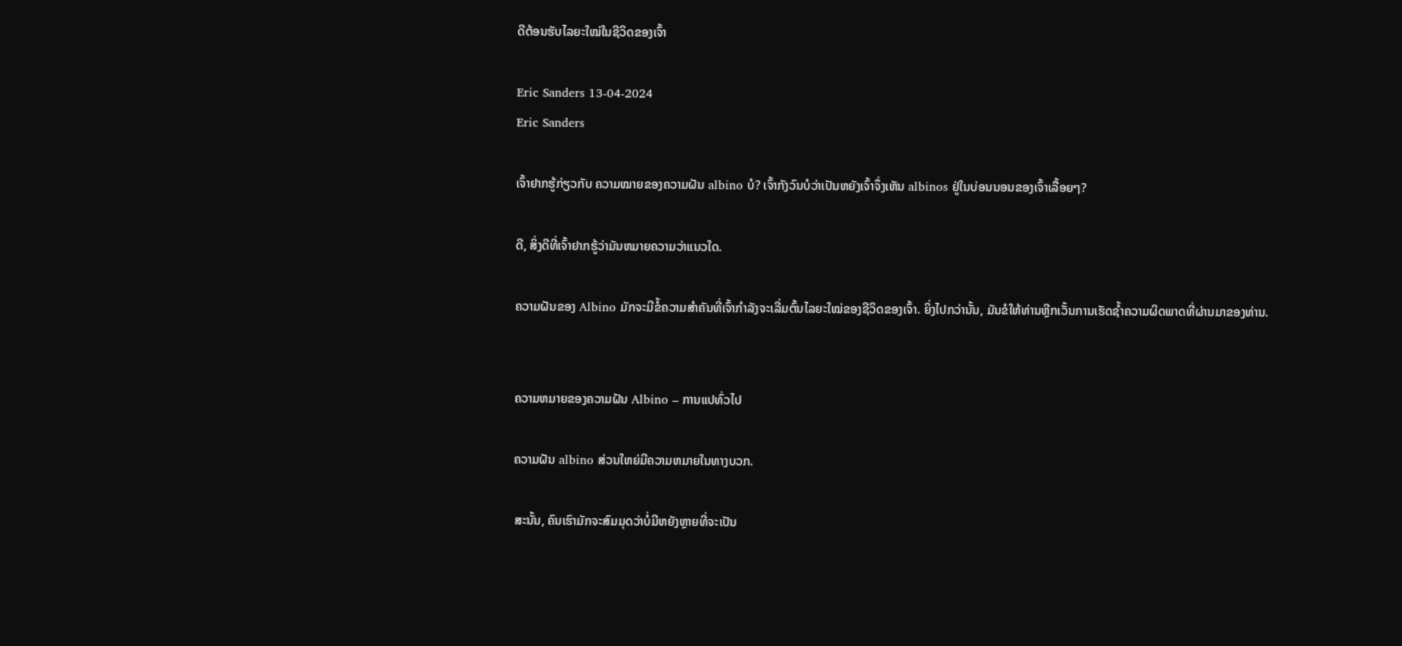ດີຕ້ອນຮັບໄລຍະໃໝ່ໃນຊີວິດຂອງເຈົ້າ

Eric Sanders 13-04-2024
Eric Sanders

ເຈົ້າຢາກຮູ້ກ່ຽວກັບ ຄວາມໝາຍຂອງຄວາມຝັນ albino ບໍ? ເຈົ້າກັງວົນບໍວ່າເປັນຫຍັງເຈົ້າຈຶ່ງເຫັນ albinos ຢູ່ໃນບ່ອນນອນຂອງເຈົ້າເລື້ອຍໆ?

ດີ, ສິ່ງດີທີ່ເຈົ້າຢາກຮູ້ວ່າມັນຫມາຍຄວາມວ່າແນວໃດ.

ຄວາມຝັນຂອງ Albino ມັກຈະມີຂໍ້ຄວາມສຳຄັນທີ່ເຈົ້າກຳລັງຈະເລີ່ມຕົ້ນໄລຍະໃໝ່ຂອງຊີວິດຂອງເຈົ້າ. ຍິ່ງໄປກວ່ານັ້ນ, ມັນຂໍໃຫ້ທ່ານຫຼີກເວັ້ນການເຮັດຊ້ຳຄວາມຜິດພາດທີ່ຜ່ານມາຂອງທ່ານ.


ຄວາມຫມາຍຂອງຄວາມຝັນ Albino – ການແປທົ່ວໄປ

ຄວາມຝັນ albino ສ່ວນໃຫຍ່ມີຄວາມຫມາຍໃນທາງບວກ.

ສະນັ້ນ, ຄົນເຮົາມັກຈະສົມມຸດວ່າບໍ່ມີຫຍັງຫຼາຍທີ່ຈະເປັນ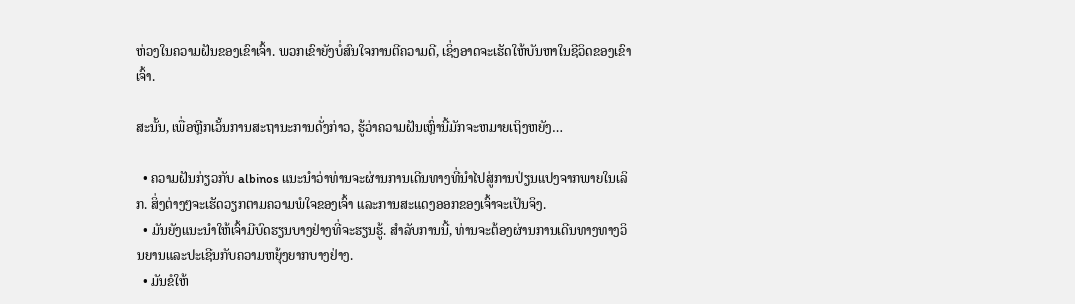ຫ່ວງໃນຄວາມຝັນຂອງເຂົາເຈົ້າ. ພວກເຂົາຍັງບໍ່ສົນໃຈການຕີຄວາມດີ, ເຊິ່ງອາດຈະເຮັດໃຫ້ບັນຫາໃນຊີວິດຂອງເຂົາເຈົ້າ.

ສະນັ້ນ, ເພື່ອຫຼີກເວັ້ນການສະຖານະການດັ່ງກ່າວ, ຮູ້ວ່າຄວາມຝັນເຫຼົ່ານີ້ມັກຈະຫມາຍເຖິງຫຍັງ…

  • ຄວາມຝັນກ່ຽວກັບ albinos ແນະນໍາວ່າທ່ານຈະຜ່ານການເດີນທາງທີ່ນໍາໄປສູ່ການປ່ຽນແປງຈາກພາຍໃນເລິກ. ສິ່ງຕ່າງໆຈະເຮັດວຽກຕາມຄວາມພໍໃຈຂອງເຈົ້າ ແລະການສະແດງອອກຂອງເຈົ້າຈະເປັນຈິງ.
  • ມັນຍັງແນະນຳໃຫ້ເຈົ້າມີບົດຮຽນບາງຢ່າງທີ່ຈະຮຽນຮູ້. ສໍາລັບການນີ້, ທ່ານຈະຕ້ອງຜ່ານການເດີນທາງທາງວິນຍານແລະປະເຊີນກັບຄວາມຫຍຸ້ງຍາກບາງຢ່າງ.
  • ມັນຂໍໃຫ້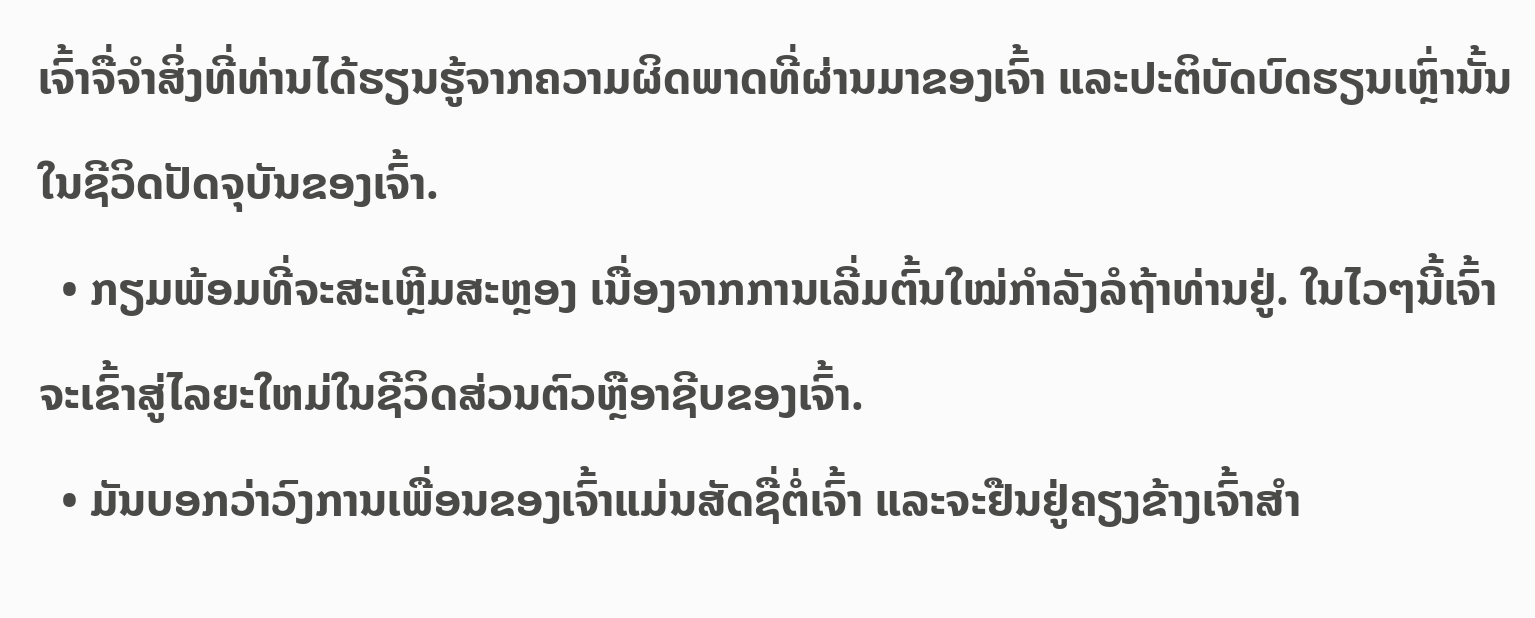ເຈົ້າຈື່ຈໍາສິ່ງທີ່ທ່ານໄດ້ຮຽນຮູ້ຈາກຄວາມຜິດພາດທີ່ຜ່ານມາຂອງເຈົ້າ ແລະປະຕິບັດບົດຮຽນເຫຼົ່ານັ້ນໃນຊີວິດປັດຈຸບັນຂອງເຈົ້າ.
  • ກຽມພ້ອມທີ່ຈະສະເຫຼີມສະຫຼອງ ເນື່ອງຈາກການເລີ່ມຕົ້ນໃໝ່ກຳລັງລໍຖ້າທ່ານຢູ່. ໃນໄວໆນີ້ເຈົ້າຈະເຂົ້າສູ່ໄລຍະໃຫມ່ໃນຊີວິດສ່ວນຕົວຫຼືອາຊີບຂອງເຈົ້າ.
  • ມັນບອກວ່າວົງການເພື່ອນຂອງເຈົ້າແມ່ນສັດຊື່ຕໍ່ເຈົ້າ ແລະຈະຢືນຢູ່ຄຽງຂ້າງເຈົ້າສຳ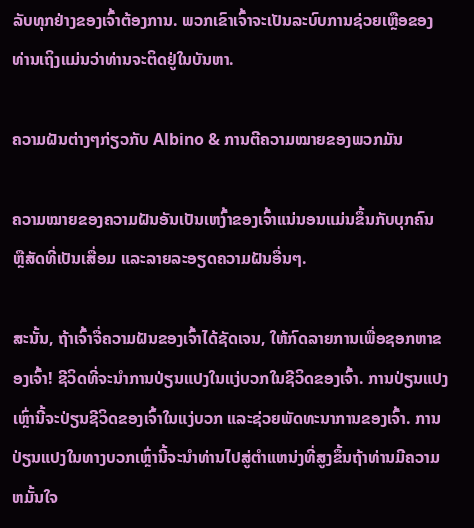ລັບທຸກຢ່າງຂອງເຈົ້າຕ້ອງການ. ພວກເຂົາເຈົ້າຈະເປັນລະບົບການຊ່ວຍເຫຼືອຂອງທ່ານເຖິງແມ່ນວ່າທ່ານຈະຕິດຢູ່ໃນບັນຫາ.

ຄວາມຝັນຕ່າງໆກ່ຽວກັບ Albino & ການຕີຄວາມໝາຍຂອງພວກມັນ

ຄວາມໝາຍຂອງຄວາມຝັນອັນເປັນເຫງົ້າຂອງເຈົ້າແນ່ນອນແມ່ນຂຶ້ນກັບບຸກຄົນ ຫຼືສັດທີ່ເປັນເສື່ອມ ແລະລາຍລະອຽດຄວາມຝັນອື່ນໆ.

ສະນັ້ນ, ຖ້າເຈົ້າຈື່ຄວາມຝັນຂອງເຈົ້າໄດ້ຊັດເຈນ, ໃຫ້ກົດລາຍການເພື່ອຊອກຫາຂອງເຈົ້າ! ຊີວິດທີ່ຈະນໍາການປ່ຽນແປງໃນແງ່ບວກໃນຊີວິດຂອງເຈົ້າ. ການປ່ຽນແປງເຫຼົ່ານີ້ຈະປ່ຽນຊີວິດຂອງເຈົ້າໃນແງ່ບວກ ແລະຊ່ວຍພັດທະນາການຂອງເຈົ້າ. ການປ່ຽນແປງໃນທາງບວກເຫຼົ່ານີ້ຈະນໍາທ່ານໄປສູ່ຕໍາແຫນ່ງທີ່ສູງຂຶ້ນຖ້າທ່ານມີຄວາມຫມັ້ນໃຈ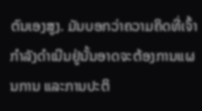ຕົນເອງສູງ. ມັນບອກວ່າຄວາມຄິດທີ່ເຈົ້າກໍາລັງດໍາເນີນຢູ່ນັ້ນອາດຈະຕ້ອງການແຜນການ ແລະການປະຕິ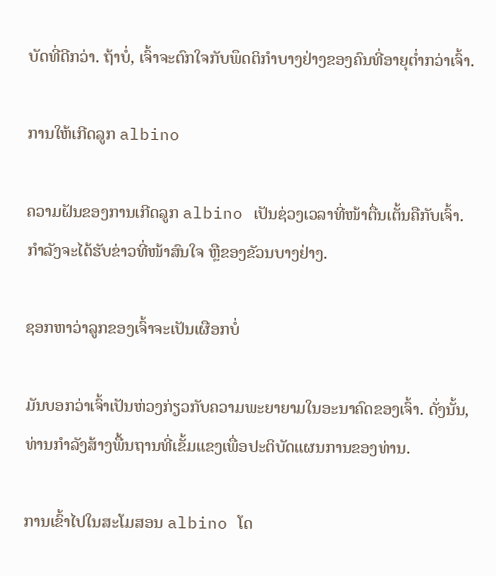ບັດທີ່ດີກວ່າ. ຖ້າບໍ່, ເຈົ້າຈະຕົກໃຈກັບພຶດຕິກຳບາງຢ່າງຂອງຄົນທີ່ອາຍຸຕໍ່າກວ່າເຈົ້າ.

ການໃຫ້ເກີດລູກ albino

ຄວາມຝັນຂອງການເກີດລູກ albino ເປັນຊ່ວງເວລາທີ່ໜ້າຕື່ນເຕັ້ນຄືກັບເຈົ້າ. ກໍາລັງຈະໄດ້ຮັບຂ່າວທີ່ໜ້າສົນໃຈ ຫຼືຂອງຂັວນບາງຢ່າງ.

ຊອກຫາວ່າລູກຂອງເຈົ້າຈະເປັນເຜືອກບໍ່

ມັນບອກວ່າເຈົ້າເປັນຫ່ວງກ່ຽວກັບຄວາມພະຍາຍາມໃນອະນາຄົດຂອງເຈົ້າ. ດັ່ງນັ້ນ, ທ່ານກໍາລັງສ້າງພື້ນຖານທີ່ເຂັ້ມແຂງເພື່ອປະຕິບັດແຜນການຂອງທ່ານ.

ການເຂົ້າໄປໃນສະໂມສອນ albino ໂດ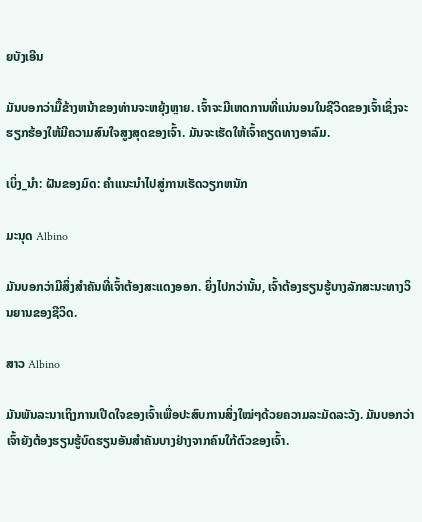ຍບັງເອີນ

ມັນບອກວ່າມື້ຂ້າງຫນ້າຂອງທ່ານຈະຫຍຸ້ງຫຼາຍ. ເຈົ້າຈະມີເຫດການທີ່ແນ່ນອນໃນຊີວິດຂອງເຈົ້າເຊິ່ງຈະຮຽກຮ້ອງໃຫ້ມີຄວາມສົນໃຈສູງສຸດຂອງເຈົ້າ. ມັນຈະເຮັດໃຫ້ເຈົ້າຄຽດທາງອາລົມ.

ເບິ່ງ_ນຳ: ຝັນຂອງມົດ: ຄໍາແນະນໍາໄປສູ່ການເຮັດວຽກຫນັກ

ມະນຸດ Albino

ມັນບອກວ່າມີສິ່ງສຳຄັນທີ່ເຈົ້າຕ້ອງສະແດງອອກ. ຍິ່ງໄປກວ່ານັ້ນ, ເຈົ້າຕ້ອງຮຽນຮູ້ບາງລັກສະນະທາງວິນຍານຂອງຊີວິດ.

ສາວ Albino

ມັນພັນລະນາເຖິງການເປີດໃຈຂອງເຈົ້າເພື່ອປະສົບການສິ່ງໃໝ່ໆດ້ວຍຄວາມລະມັດລະວັງ. ມັນບອກວ່າເຈົ້າຍັງຕ້ອງຮຽນຮູ້ບົດຮຽນອັນສຳຄັນບາງຢ່າງຈາກຄົນໃກ້ຕົວຂອງເຈົ້າ.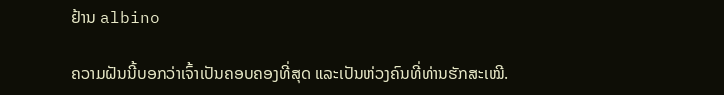ຢ້ານ albino

ຄວາມຝັນນີ້ບອກວ່າເຈົ້າເປັນຄອບຄອງທີ່ສຸດ ແລະເປັນຫ່ວງຄົນທີ່ທ່ານຮັກສະເໝີ.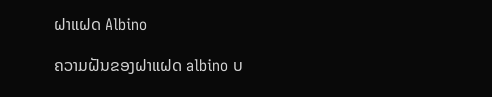ຝາແຝດ Albino

ຄວາມຝັນຂອງຝາແຝດ albino ບ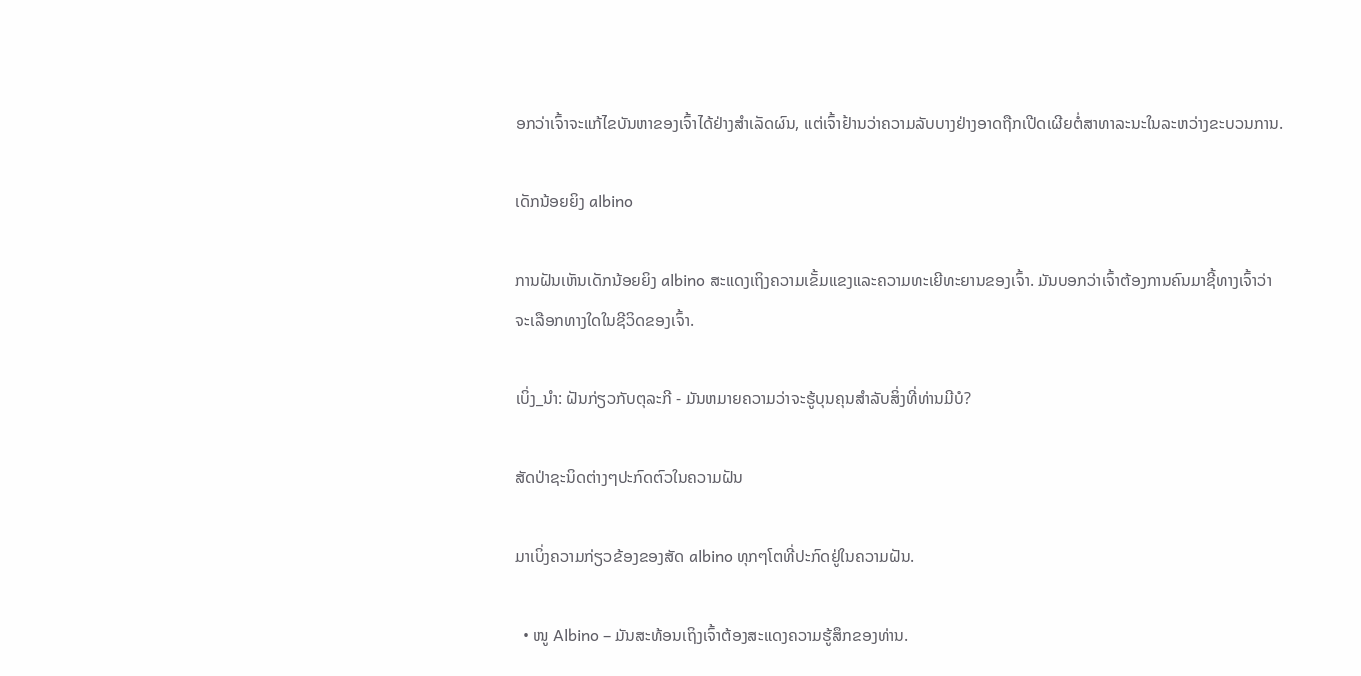ອກວ່າເຈົ້າຈະແກ້ໄຂບັນຫາຂອງເຈົ້າໄດ້ຢ່າງສຳເລັດຜົນ, ແຕ່ເຈົ້າຢ້ານວ່າຄວາມລັບບາງຢ່າງອາດຖືກເປີດເຜີຍຕໍ່ສາທາລະນະໃນລະຫວ່າງຂະບວນການ.

ເດັກນ້ອຍຍິງ albino

ການຝັນເຫັນເດັກນ້ອຍຍິງ albino ສະແດງເຖິງຄວາມເຂັ້ມແຂງແລະຄວາມທະເຍີທະຍານຂອງເຈົ້າ. ມັນບອກວ່າເຈົ້າຕ້ອງການຄົນມາຊີ້ທາງເຈົ້າວ່າຈະເລືອກທາງໃດໃນຊີວິດຂອງເຈົ້າ.

ເບິ່ງ_ນຳ: ຝັນກ່ຽວກັບຕຸລະກີ - ມັນຫມາຍຄວາມວ່າຈະຮູ້ບຸນຄຸນສໍາລັບສິ່ງທີ່ທ່ານມີບໍ?

ສັດປ່າຊະນິດຕ່າງໆປະກົດຕົວໃນຄວາມຝັນ

ມາເບິ່ງຄວາມກ່ຽວຂ້ອງຂອງສັດ albino ທຸກໆໂຕທີ່ປະກົດຢູ່ໃນຄວາມຝັນ.

  • ໜູ Albino – ມັນສະທ້ອນເຖິງເຈົ້າຕ້ອງສະແດງຄວາມຮູ້ສຶກຂອງທ່ານ.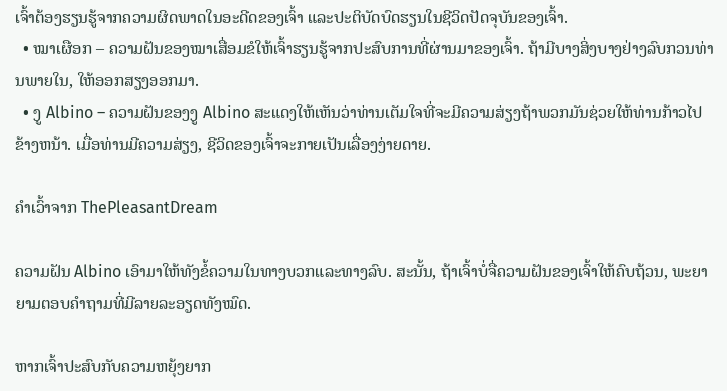ເຈົ້າຕ້ອງຮຽນຮູ້ຈາກຄວາມຜິດພາດໃນອະດີດຂອງເຈົ້າ ແລະປະຕິບັດບົດຮຽນໃນຊີວິດປັດຈຸບັນຂອງເຈົ້າ.
  • ໝາເຜືອກ – ຄວາມຝັນຂອງໝາເສື່ອມຂໍໃຫ້ເຈົ້າຮຽນຮູ້ຈາກປະສົບການທີ່ຜ່ານມາຂອງເຈົ້າ. ຖ້າມີບາງສິ່ງບາງຢ່າງລົບກວນທ່ານພາຍໃນ, ໃຫ້ອອກສຽງອອກມາ.
  • ງູ Albino – ຄວາມຝັນຂອງງູ Albino ສະແດງໃຫ້ເຫັນວ່າທ່ານເຕັມໃຈທີ່ຈະມີຄວາມສ່ຽງຖ້າພວກມັນຊ່ວຍໃຫ້ທ່ານກ້າວໄປຂ້າງຫນ້າ. ເມື່ອທ່ານມີຄວາມສ່ຽງ, ຊີວິດຂອງເຈົ້າຈະກາຍເປັນເລື່ອງງ່າຍດາຍ.

ຄໍາເວົ້າຈາກ ThePleasantDream

ຄວາມຝັນ Albino ເອົາມາໃຫ້ທັງຂໍ້ຄວາມໃນທາງບວກແລະທາງລົບ. ສະນັ້ນ, ຖ້າເຈົ້າບໍ່ຈື່ຄວາມຝັນຂອງເຈົ້າໃຫ້ຄົບຖ້ວນ, ພະຍາຍາມຕອບຄຳຖາມທີ່ມີລາຍລະອຽດທັງໝົດ.

ຫາກເຈົ້າປະສົບກັບຄວາມຫຍຸ້ງຍາກ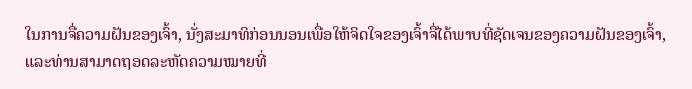ໃນການຈື່ຄວາມຝັນຂອງເຈົ້າ, ນັ່ງສະມາທິກ່ອນນອນເພື່ອໃຫ້ຈິດໃຈຂອງເຈົ້າຈື່ໄດ້ພາບທີ່ຊັດເຈນຂອງຄວາມຝັນຂອງເຈົ້າ, ແລະທ່ານສາມາດຖອດລະຫັດຄວາມໝາຍທີ່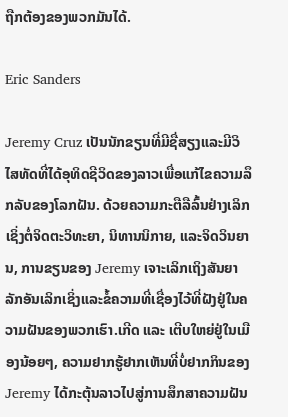ຖືກຕ້ອງຂອງພວກມັນໄດ້.

Eric Sanders

Jeremy Cruz ເປັນນັກຂຽນທີ່ມີຊື່ສຽງແລະມີວິໄສທັດທີ່ໄດ້ອຸທິດຊີວິດຂອງລາວເພື່ອແກ້ໄຂຄວາມລຶກລັບຂອງໂລກຝັນ. ດ້ວຍຄວາມກະຕືລືລົ້ນຢ່າງເລິກເຊິ່ງຕໍ່ຈິດຕະວິທະຍາ, ນິທານນິກາຍ, ແລະຈິດວິນຍານ, ການຂຽນຂອງ Jeremy ເຈາະເລິກເຖິງສັນຍາລັກອັນເລິກເຊິ່ງແລະຂໍ້ຄວາມທີ່ເຊື່ອງໄວ້ທີ່ຝັງຢູ່ໃນຄວາມຝັນຂອງພວກເຮົາ.ເກີດ ແລະ ເຕີບໃຫຍ່ຢູ່ໃນເມືອງນ້ອຍໆ, ຄວາມຢາກຮູ້ຢາກເຫັນທີ່ບໍ່ຢາກກິນຂອງ Jeremy ໄດ້ກະຕຸ້ນລາວໄປສູ່ການສຶກສາຄວາມຝັນ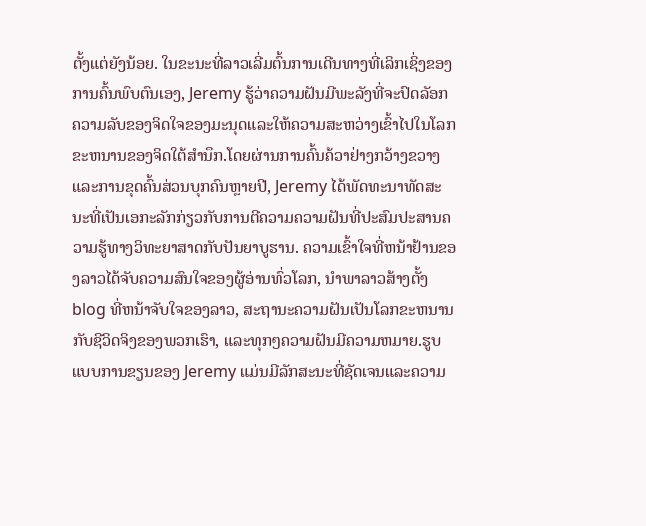ຕັ້ງແຕ່ຍັງນ້ອຍ. ໃນຂະນະທີ່ລາວເລີ່ມຕົ້ນການເດີນທາງທີ່ເລິກເຊິ່ງຂອງການຄົ້ນພົບຕົນເອງ, Jeremy ຮູ້ວ່າຄວາມຝັນມີພະລັງທີ່ຈະປົດລັອກຄວາມລັບຂອງຈິດໃຈຂອງມະນຸດແລະໃຫ້ຄວາມສະຫວ່າງເຂົ້າໄປໃນໂລກຂະຫນານຂອງຈິດໃຕ້ສໍານຶກ.ໂດຍຜ່ານການຄົ້ນຄ້ວາຢ່າງກວ້າງຂວາງແລະການຂຸດຄົ້ນສ່ວນບຸກຄົນຫຼາຍປີ, Jeremy ໄດ້ພັດທະນາທັດສະນະທີ່ເປັນເອກະລັກກ່ຽວກັບການຕີຄວາມຄວາມຝັນທີ່ປະສົມປະສານຄວາມຮູ້ທາງວິທະຍາສາດກັບປັນຍາບູຮານ. ຄວາມເຂົ້າໃຈທີ່ຫນ້າຢ້ານຂອງລາວໄດ້ຈັບຄວາມສົນໃຈຂອງຜູ້ອ່ານທົ່ວໂລກ, ນໍາພາລາວສ້າງຕັ້ງ blog ທີ່ຫນ້າຈັບໃຈຂອງລາວ, ສະຖານະຄວາມຝັນເປັນໂລກຂະຫນານກັບຊີວິດຈິງຂອງພວກເຮົາ, ແລະທຸກໆຄວາມຝັນມີຄວາມຫມາຍ.ຮູບແບບການຂຽນຂອງ Jeremy ແມ່ນມີລັກສະນະທີ່ຊັດເຈນແລະຄວາມ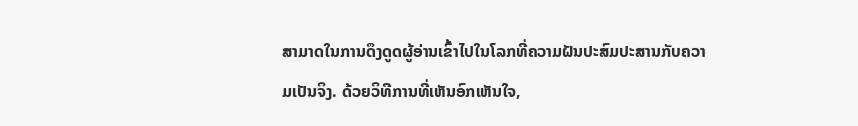ສາມາດໃນການດຶງດູດຜູ້ອ່ານເຂົ້າໄປໃນໂລກທີ່ຄວາມຝັນປະສົມປະສານກັບຄວາມເປັນຈິງ. ດ້ວຍວິທີການທີ່ເຫັນອົກເຫັນໃຈ,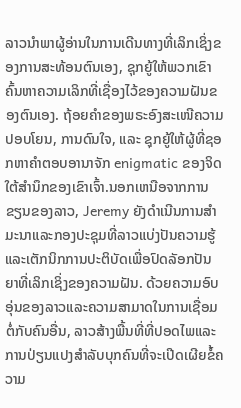ລາວນໍາພາຜູ້ອ່ານໃນການເດີນທາງທີ່ເລິກເຊິ່ງຂອງການສະທ້ອນຕົນເອງ, ຊຸກຍູ້ໃຫ້ພວກເຂົາຄົ້ນຫາຄວາມເລິກທີ່ເຊື່ອງໄວ້ຂອງຄວາມຝັນຂອງຕົນເອງ. ຖ້ອຍຄຳຂອງພຣະອົງສະເໜີຄວາມປອບໂຍນ, ການດົນໃຈ, ແລະ ຊຸກຍູ້ໃຫ້ຜູ້ທີ່ຊອກຫາຄຳຕອບອານາຈັກ enigmatic ຂອງຈິດໃຕ້ສໍານຶກຂອງເຂົາເຈົ້າ.ນອກເຫນືອຈາກການຂຽນຂອງລາວ, Jeremy ຍັງດໍາເນີນການສໍາມະນາແລະກອງປະຊຸມທີ່ລາວແບ່ງປັນຄວາມຮູ້ແລະເຕັກນິກການປະຕິບັດເພື່ອປົດລັອກປັນຍາທີ່ເລິກເຊິ່ງຂອງຄວາມຝັນ. ດ້ວຍຄວາມອົບອຸ່ນຂອງລາວແລະຄວາມສາມາດໃນການເຊື່ອມຕໍ່ກັບຄົນອື່ນ, ລາວສ້າງພື້ນທີ່ທີ່ປອດໄພແລະການປ່ຽນແປງສໍາລັບບຸກຄົນທີ່ຈະເປີດເຜີຍຂໍ້ຄວາມ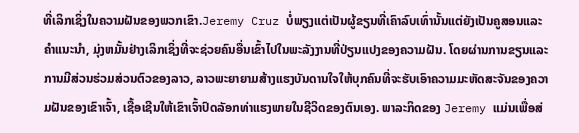ທີ່ເລິກເຊິ່ງໃນຄວາມຝັນຂອງພວກເຂົາ.Jeremy Cruz ບໍ່ພຽງແຕ່ເປັນຜູ້ຂຽນທີ່ເຄົາລົບເທົ່ານັ້ນແຕ່ຍັງເປັນຄູສອນແລະຄໍາແນະນໍາ, ມຸ່ງຫມັ້ນຢ່າງເລິກເຊິ່ງທີ່ຈະຊ່ວຍຄົນອື່ນເຂົ້າໄປໃນພະລັງງານທີ່ປ່ຽນແປງຂອງຄວາມຝັນ. ໂດຍຜ່ານການຂຽນແລະການມີສ່ວນຮ່ວມສ່ວນຕົວຂອງລາວ, ລາວພະຍາຍາມສ້າງແຮງບັນດານໃຈໃຫ້ບຸກຄົນທີ່ຈະຮັບເອົາຄວາມມະຫັດສະຈັນຂອງຄວາມຝັນຂອງເຂົາເຈົ້າ, ເຊື້ອເຊີນໃຫ້ເຂົາເຈົ້າປົດລັອກທ່າແຮງພາຍໃນຊີວິດຂອງຕົນເອງ. ພາລະກິດຂອງ Jeremy ແມ່ນເພື່ອສ່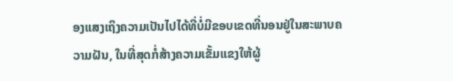ອງແສງເຖິງຄວາມເປັນໄປໄດ້ທີ່ບໍ່ມີຂອບເຂດທີ່ນອນຢູ່ໃນສະພາບຄວາມຝັນ, ໃນທີ່ສຸດກໍ່ສ້າງຄວາມເຂັ້ມແຂງໃຫ້ຜູ້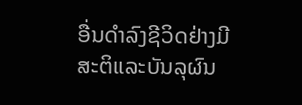ອື່ນດໍາລົງຊີວິດຢ່າງມີສະຕິແລະບັນລຸຜົນ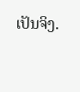ເປັນຈິງ.